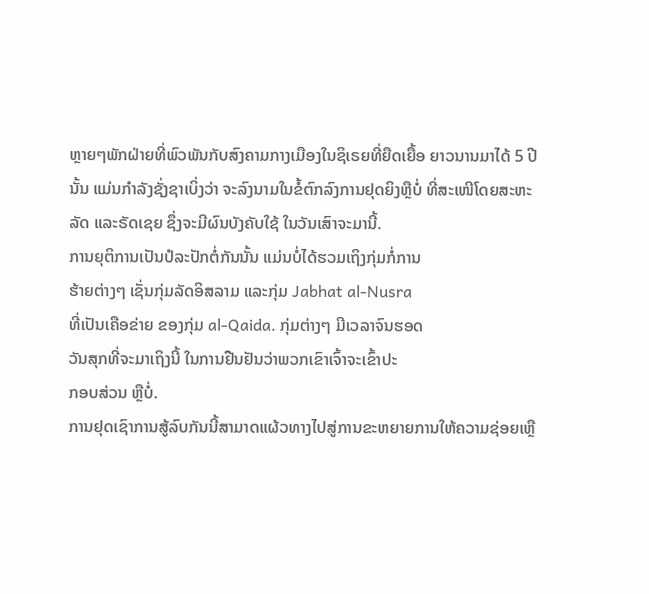ຫຼາຍໆພັກຝ່າຍທີ່ພົວພັນກັບສົງຄາມກາງເມືອງໃນຊິເຣຍທີ່ຍືດເຍື້ອ ຍາວນານມາໄດ້ 5 ປີ ນັ້ນ ແມ່ນກຳລັງຊັ່ງຊາເບິ່ງວ່າ ຈະລົງນາມໃນຂໍ້ຕົກລົງການຢຸດຍິງຫຼືບໍ່ ທີ່ສະເໜີໂດຍສະຫະ ລັດ ແລະຣັດເຊຍ ຊຶ່ງຈະມີຜົນບັງຄັບໃຊ້ ໃນວັນເສົາຈະມານີ້.
ການຍຸຕິການເປັນປໍລະປັກຕໍ່ກັນນັ້ນ ແມ່ນບໍ່ໄດ້ຮວມເຖິງກຸ່ມກໍ່ການ
ຮ້າຍຕ່າງໆ ເຊັ່ນກຸ່ມລັດອິສລາມ ແລະກຸ່ມ Jabhat al-Nusra
ທີ່ເປັນເຄືອຂ່າຍ ຂອງກຸ່ມ al-Qaida. ກຸ່ມຕ່າງໆ ມີເວລາຈົນຮອດ
ວັນສຸກທີ່ຈະມາເຖິງນີ້ ໃນການຢືນຢັນວ່າພວກເຂົາເຈົ້າຈະເຂົ້າປະ
ກອບສ່ວນ ຫຼືບໍ່.
ການຢຸດເຊົາການສູ້ລົບກັນນີ້ສາມາດແຜ້ວທາງໄປສູ່ການຂະຫຍາຍການໃຫ້ຄວາມຊ່ອຍເຫຼື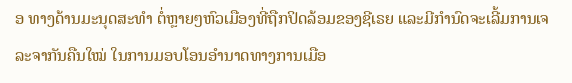ອ ທາງດ້ານມະນຸດສະທຳ ຕໍ່ຫຼາຍໆຫົວເມືອງທີ່ຖືກປິດລ້ອມຂອງຊີເຣຍ ແລະມີກຳນົດຈະເລີ້ມການເຈລະຈາກັນຄືນໃໝ່ ໃນການມອບໂອນອຳນາດທາງການເມືອ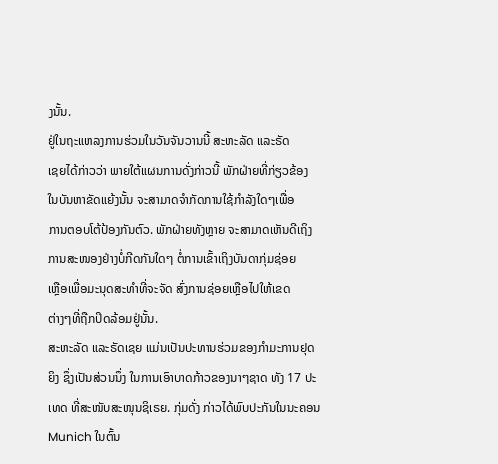ງນັ້ນ.
ຢູ່ໃນຖະແຫລງການຮ່ວມໃນວັນຈັນວານນີ້ ສະຫະລັດ ແລະຣັດ
ເຊຍໄດ້ກ່າວວ່າ ພາຍໃຕ້ແຜນການດັ່ງກ່າວນີ້ ພັກຝ່າຍທີ່ກ່ຽວຂ້ອງ
ໃນບັນຫາຂັດແຍ້ງນັ້ນ ຈະສາມາດຈຳກັດການໃຊ້ກຳລັງໃດໆເພື່ອ
ການຕອບໂຕ້ປ້ອງກັນຕົວ. ພັກຝ່າຍທັງຫຼາຍ ຈະສາມາດເຫັນດີເຖິງ
ການສະໜອງຢ່າງບໍ່ກີດກັນໃດໆ ຕໍ່ການເຂົ້າເຖິງບັນດາກຸ່ມຊ່ອຍ
ເຫຼືອເພື່ອມະນຸດສະທຳທີ່ຈະຈັດ ສົ່ງການຊ່ອຍເຫຼືອໄປໃຫ້ເຂດ
ຕ່າງໆທີ່ຖືກປິດລ້ອມຢູ່ນັ້ນ.
ສະຫະລັດ ແລະຣັດເຊຍ ແມ່ນເປັນປະທານຮ່ວມຂອງກຳມະການຢຸດຍິງ ຊຶ່ງເປັນສ່ວນນຶ່ງ ໃນການເອົາບາດກ້າວຂອງນາໆຊາດ ທັງ 17 ປະເທດ ທີ່ສະໜັບສະໜຸນຊິເຣຍ. ກຸ່ມດັ່ງ ກ່າວໄດ້ພົບປະກັນໃນນະຄອນ Munich ໃນຕົ້ນ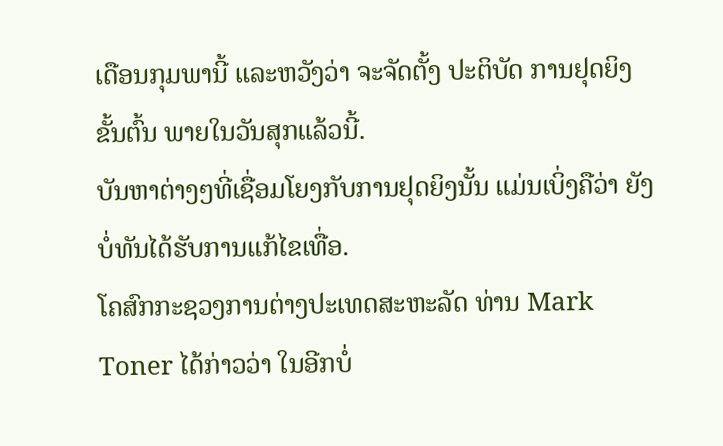ເດືອນກຸມພານີ້ ແລະຫວັງວ່າ ຈະຈັດຕັ້ງ ປະຕິບັດ ການຢຸດຍິງຂັ້ນຕົ້ນ ພາຍໃນວັນສຸກແລ້ວນີ້.
ບັນຫາຕ່າງໆທີ່ເຊື່ອມໂຍງກັບການຢຸດຍິງນັ້ນ ແມ່ນເບິ່ງຄືວ່າ ຍັງບໍ່ທັນໄດ້ຮັບການແກ້ໄຂເທື່ອ.
ໂຄສົກກະຊວງການຕ່າງປະເທດສະຫະລັດ ທ່ານ Mark Toner ໄດ້ກ່າວວ່າ ໃນອີກບໍ່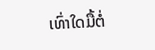ເທົ່າໃດມື້ຕໍ່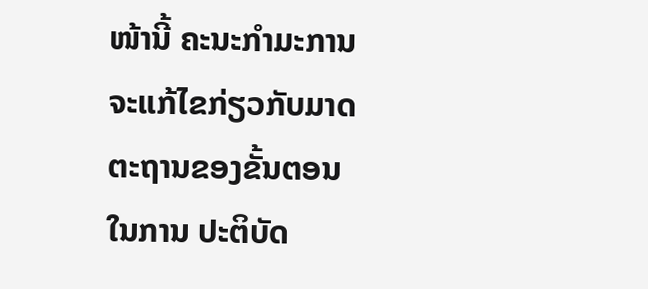ໜ້ານີ້ ຄະນະກຳມະການ ຈະແກ້ໄຂກ່ຽວກັບມາດຕະຖານຂອງຂັ້ນຕອນໃນການ ປະຕິບັດ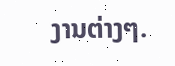ງານຕ່າງໆ.